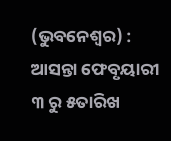(ଭୁବନେଶ୍ୱର) : ଆସନ୍ତା ଫେବୃୟାରୀ ୩ ରୁ ୫ତାରିଖ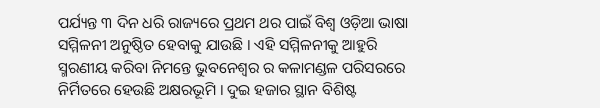ପର୍ଯ୍ୟନ୍ତ ୩ ଦିନ ଧରି ରାଜ୍ୟରେ ପ୍ରଥମ ଥର ପାଇଁ ବିଶ୍ୱ ଓଡ଼ିଆ ଭାଷା ସମ୍ମିଳନୀ ଅନୁଷ୍ଠିତ ହେବାକୁ ଯାଉଛି । ଏହି ସମ୍ମିଳନୀକୁ ଆହୁରି ସ୍ମରଣୀୟ କରିବା ନିମନ୍ତେ ଭୁବନେଶ୍ୱର ର କଳାମଣ୍ଡଳ ପରିସରରେ ନିର୍ମିତରେ ହେଉଛି ଅକ୍ଷରଭୂମି । ଦୁଇ ହଜାର ସ୍ଥାନ ବିଶିଷ୍ଟ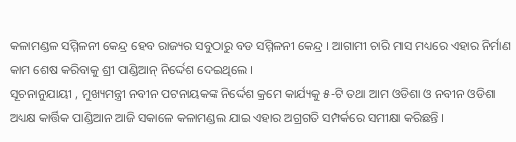କଳାମଣ୍ଡଳ ସମ୍ମିଳନୀ କେନ୍ଦ୍ର ହେବ ରାଜ୍ୟର ସବୁଠାରୁ ବଡ ସମ୍ମିଳନୀ କେନ୍ଦ୍ର । ଆଗାମୀ ଚାରି ମାସ ମଧ୍ୟରେ ଏହାର ନିର୍ମାଣ କାମ ଶେଷ କରିବାକୁ ଶ୍ରୀ ପାଣ୍ଡିଆନ୍ ନିର୍ଦ୍ଦେଶ ଦେଇଥିଲେ ।
ସୂଚନାନୁଯାୟୀ , ମୁଖ୍ୟମନ୍ତ୍ରୀ ନବୀନ ପଟନାୟକଙ୍କ ନିର୍ଦ୍ଦେଶ କ୍ରମେ କାର୍ଯ୍ୟକୁ ୫-ଟି ତଥା ଆମ ଓଡିଶା ଓ ନବୀନ ଓଡିଶା ଅଧ୍ୟକ୍ଷ କାର୍ତ୍ତିକ ପାଣ୍ଡିଆନ ଆଜି ସକାଳେ କଳାମଣ୍ଡଲ ଯାଇ ଏହାର ଅଗ୍ରଗତି ସମ୍ପର୍କରେ ସମୀକ୍ଷା କରିଛନ୍ତି ।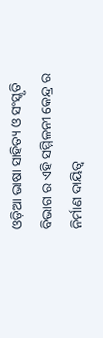ଓଡ଼ିଆ ଭାଷା ସାହିତ୍ୟ ଓ ସଂସ୍କୃତି ବିଭାଗ ର ଏହି ସମ୍ମିଳନୀ କେନ୍ଦ୍ର ର ନିର୍ମାଣ ଦାୟିତ୍ୱ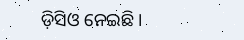ଡ଼ିସିଓ ନେଇଛି ।